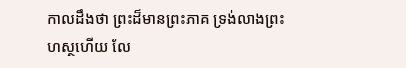កាលដឹងថា ព្រះដ៏មានព្រះភាគ ទ្រង់លាងព្រះហស្ថហើយ លែ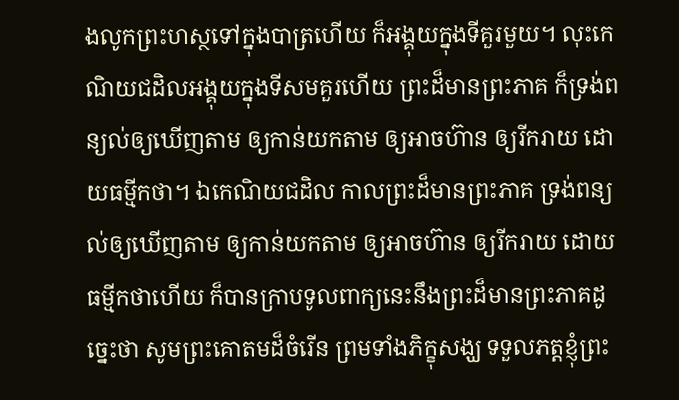ងលូកព្រះហស្ថទៅក្នុងបាត្រហើយ ក៏អង្គុយក្នុងទីគួរមួយ។ លុះកេណិយជដិលអង្គុយក្នុងទីសមគួរហើយ ព្រះដ៏មានព្រះភាគ ក៏ទ្រង់ពន្យល់ឲ្យឃើញតាម ឲ្យកាន់យកតាម ឲ្យអាចហ៊ាន ឲ្យរីករាយ ដោយធម្មីកថា។ ឯកេណិយជដិល កាលព្រះដ៏មានព្រះភាគ ទ្រង់ពន្យល់ឲ្យឃើញតាម ឲ្យកាន់យកតាម ឲ្យអាចហ៊ាន ឲ្យរីករាយ ដោយធម្មីកថាហើយ ក៏បានក្រាបទូលពាក្យនេះនឹងព្រះដ៏មានព្រះភាគដូច្នេះថា សូមព្រះគោតមដ៏ចំរើន ព្រមទាំងភិក្ខុសង្ឃ ទទួលភត្តខ្ញុំព្រះ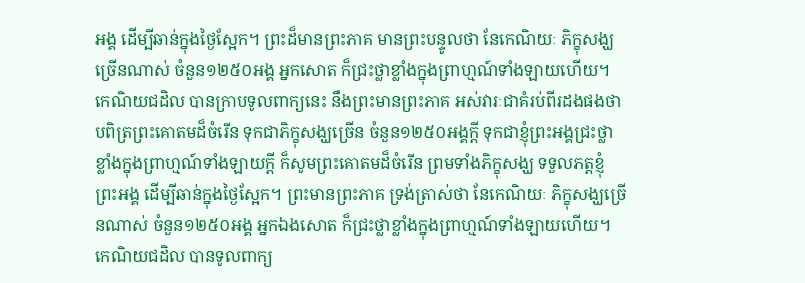អង្គ ដើម្បីឆាន់ក្នុងថ្ងៃស្អែក។ ព្រះដ៏មានព្រះភាគ មានព្រះបន្ទូលថា នែកេណិយៈ ភិក្ខុសង្ឃច្រើនណាស់ ចំនួន១២៥០អង្គ អ្នកសោត ក៏ជ្រះថ្លាខ្លាំងក្នុងព្រាហ្មណ៍ទាំងឡាយហើយ។ កេណិយជដិល បានក្រាបទូលពាក្យនេះ នឹងព្រះមានព្រះភាគ អស់វារៈជាគំរប់ពីរដងផងថា បពិត្រព្រះគោតមដ៏ចំរើន ទុកជាភិក្ខុសង្ឃច្រើន ចំនួន១២៥០អង្គក្តី ទុកជាខ្ញុំព្រះអង្គជ្រះថ្លាខ្លាំងក្នុងពា្រហ្មណ៍ទាំងឡាយក្តី ក៏សូមព្រះគោតមដ៏ចំរើន ព្រមទាំងភិក្ខុសង្ឃ ទទួលភត្តខ្ញុំព្រះអង្គ ដើម្បីឆាន់ក្នុងថ្ងៃស្អែក។ ព្រះមានព្រះភាគ ទ្រង់ត្រាស់ថា នែកេណិយៈ ភិក្ខុសង្ឃច្រើនណាស់ ចំនួន១២៥០អង្គ អ្នកឯងសោត ក៏ជ្រះថ្លាខ្លាំងក្នុងព្រាហ្មណ៍ទាំងឡាយហើយ។ កេណិយជដិល បានទូលពាក្យ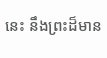នេះ នឹងព្រះដ៏មាន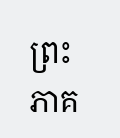ព្រះភាគ